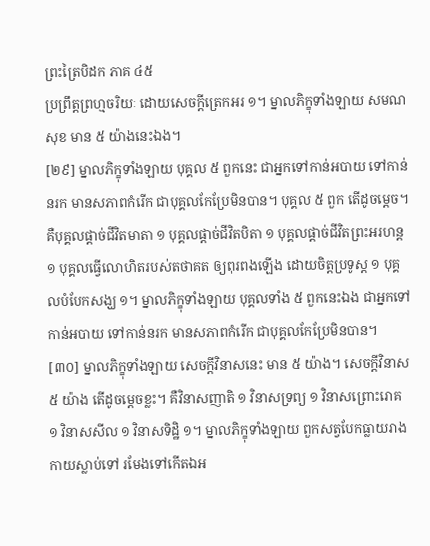ព្រះត្រៃបិដក ភាគ ៤៥
ប្រព្រឹត្តព្រហ្មចរិយៈ ដោយសេចក្តីត្រេកអរ ១។ ម្នាលភិក្ខុទាំងឡាយ សមណសុខ មាន ៥ យ៉ាងនេះឯង។
[២៩] ម្នាលភិក្ខុទាំងឡាយ បុគ្គល ៥ ពួកនេះ ជាអ្នកទៅកាន់អបាយ ទៅកាន់នរក មានសភាពកំរើក ជាបុគ្គលកែប្រែមិនបាន។ បុគ្គល ៥ ពួក តើដូចម្តេច។ គឺបុគ្គលផ្តាច់ជីវិតមាតា ១ បុគ្គលផ្តាច់ជីវិតបិតា ១ បុគ្គលផ្តាច់ជីវិតព្រះអរហន្ត ១ បុគ្គលធ្វើលោហិតរបស់តថាគត ឲ្យពុរពងឡើង ដោយចិត្តប្រទូស្ត ១ បុគ្គលបំបែកសង្ឃ ១។ ម្នាលភិក្ខុទាំងឡាយ បុគ្គលទាំង ៥ ពួកនេះឯង ជាអ្នកទៅកាន់អបាយ ទៅកាន់នរក មានសភាពកំរើក ជាបុគ្គលកែប្រែមិនបាន។
[៣០] ម្នាលភិក្ខុទាំងឡាយ សេចក្តីវិនាសនេះ មាន ៥ យ៉ាង។ សេចក្តីវិនាស ៥ យ៉ាង តើដូចម្តេចខ្លះ។ គឺវិនាសញាតិ ១ វិនាសទ្រព្យ ១ វិនាសព្រោះរោគ ១ វិនាសសីល ១ វិនាសទិដ្ឋិ ១។ ម្នាលភិក្ខុទាំងឡាយ ពួកសត្វបែកធ្លាយរាងកាយស្លាប់ទៅ រមែងទៅកើតឯអ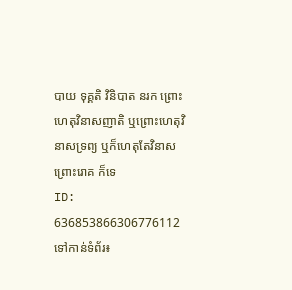បាយ ទុគ្គតិ វិនិបាត នរក ព្រោះហេតុវិនាសញាតិ ឬព្រោះហេតុវិនាសទ្រព្យ ឬក៏ហេតុតែវិនាសព្រោះរោគ ក៏ទេ
ID: 636853866306776112
ទៅកាន់ទំព័រ៖